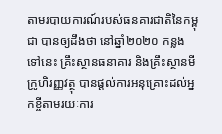តាមរបាយការណ៍របស់ធនគារជាតិនៃកម្ពុជា បានឲ្យដឹងថា នៅឆ្នាំ២០២០ កន្លងទៅនេះ គ្រឹះស្ថានធនាគារ និងគ្រឹះស្ថានមីក្រូហិរញ្ញវត្ថុ បានផ្ដល់ការអនុគ្រោះដល់អ្នកខ្ចីតាមរយៈការ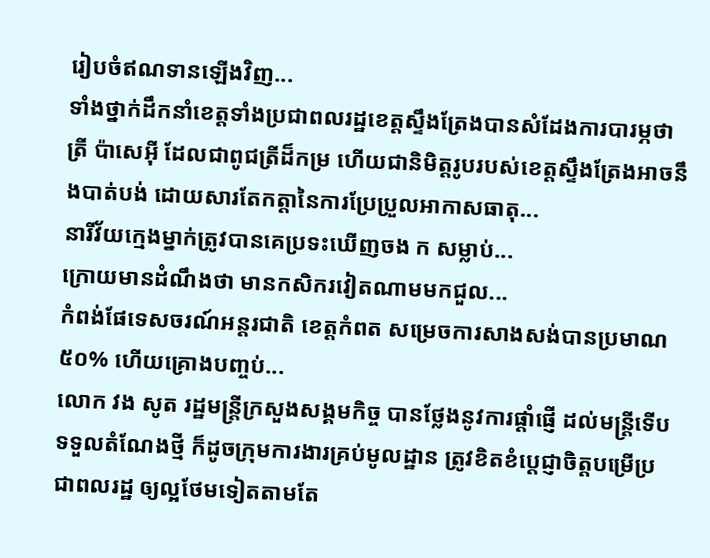រៀបចំឥណទានឡើងវិញ...
ទាំងថ្នាក់ដឹកនាំខេត្តទាំងប្រជាពលរដ្ឋខេត្តស្ទឹងត្រែងបានសំដែងការបារម្ភថា ត្រី ប៉ាសេអ៊ី ដែលជាពូជត្រីដ៏កម្រ ហើយជានិមិត្តរូបរបស់ខេត្តស្ទឹងត្រែងអាចនឹងបាត់បង់ ដោយសារតែកត្តានៃការប្រែប្រួលអាកាសធាតុ...
នារីវ័យក្មេងម្នាក់ត្រូវបានគេប្រទះឃើញចង ក សម្លាប់...
ក្រោយមានដំណឹងថា មានកសិករវៀតណាមមកជួល...
កំពង់ផែទេសចរណ៍អន្តរជាតិ ខេត្តកំពត សម្រេចការសាងសង់បានប្រមាណ៥០% ហើយគ្រោងបញ្ចប់...
លោក វង សូត រដ្ឋមន្ត្រីក្រសួងសង្គមកិច្ច បានថ្លែងនូវការផ្ដាំផ្ញើ ដល់មន្ត្រីទើបទទួលតំណែងថ្មី ក៏ដូចក្រុមការងារគ្រប់មូលដ្ឋាន ត្រូវខិតខំបេ្តជ្ញាចិត្តបម្រើប្រជាពលរដ្ឋ ឲ្យល្អថែមទៀតតាមតែ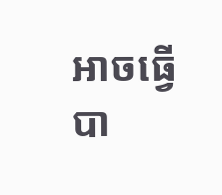អាចធ្វើបា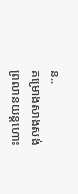ន..
គម្រោងសាងសង់ព្រលានយន្តហោះ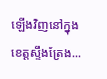ឡើងវិញនៅក្នុងខេត្តស្ទឹងត្រែង...